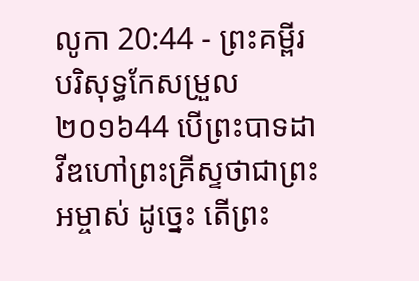លូកា 20:44 - ព្រះគម្ពីរបរិសុទ្ធកែសម្រួល ២០១៦44 បើព្រះបាទដាវីឌហៅព្រះគ្រីស្ទថាជាព្រះអម្ចាស់ ដូច្នេះ តើព្រះ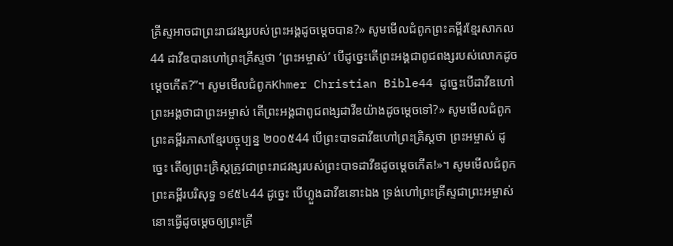គ្រីស្ទអាចជាព្រះរាជវង្សរបស់ព្រះអង្គដូចម្តេចបាន?» សូមមើលជំពូកព្រះគម្ពីរខ្មែរសាកល44 ដាវីឌបានហៅព្រះគ្រីស្ទថា ‘ព្រះអម្ចាស់’ បើដូច្នេះតើព្រះអង្គជាពូជពង្សរបស់លោកដូចម្ដេចកើត?”។ សូមមើលជំពូកKhmer Christian Bible44 ដូច្នេះបើដាវីឌហៅព្រះអង្គថាជាព្រះអម្ចាស់ តើព្រះអង្គជាពូជពង្សដាវីឌយ៉ាងដូចម្ដេចទៅ?» សូមមើលជំពូកព្រះគម្ពីរភាសាខ្មែរបច្ចុប្បន្ន ២០០៥44 បើព្រះបាទដាវីឌហៅព្រះគ្រិស្តថា ព្រះអម្ចាស់ ដូច្នេះ តើឲ្យព្រះគ្រិស្តត្រូវជាព្រះរាជវង្សរបស់ព្រះបាទដាវីឌដូចម្ដេចកើត!»។ សូមមើលជំពូកព្រះគម្ពីរបរិសុទ្ធ ១៩៥៤44 ដូច្នេះ បើហ្លួងដាវីឌនោះឯង ទ្រង់ហៅព្រះគ្រីស្ទជាព្រះអម្ចាស់ នោះធ្វើដូចម្តេចឲ្យព្រះគ្រី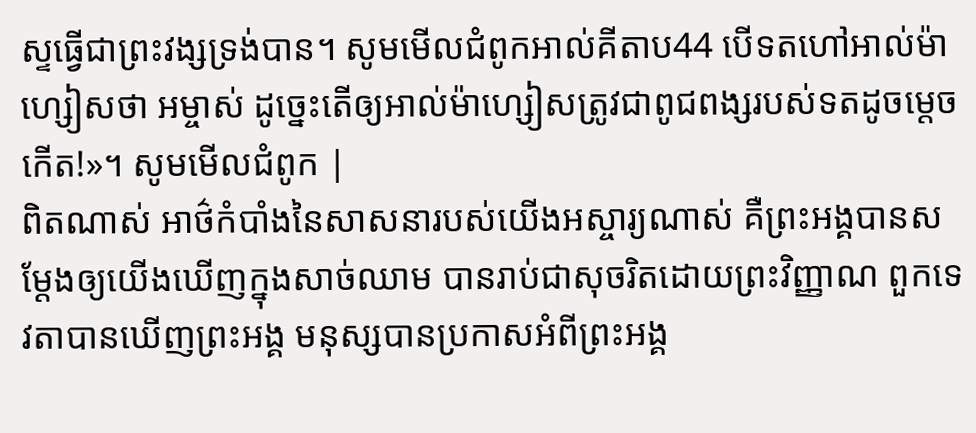ស្ទធ្វើជាព្រះវង្សទ្រង់បាន។ សូមមើលជំពូកអាល់គីតាប44 បើទតហៅអាល់ម៉ាហ្សៀសថា អម្ចាស់ ដូច្នេះតើឲ្យអាល់ម៉ាហ្សៀសត្រូវជាពូជពង្សរបស់ទតដូចម្ដេចកើត!»។ សូមមើលជំពូក |
ពិតណាស់ អាថ៌កំបាំងនៃសាសនារបស់យើងអស្ចារ្យណាស់ គឺព្រះអង្គបានសម្ដែងឲ្យយើងឃើញក្នុងសាច់ឈាម បានរាប់ជាសុចរិតដោយព្រះវិញ្ញាណ ពួកទេវតាបានឃើញព្រះអង្គ មនុស្សបានប្រកាសអំពីព្រះអង្គ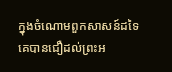ក្នុងចំណោមពួកសាសន៍ដទៃ គេបានជឿដល់ព្រះអ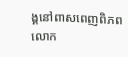ង្គនៅពាសពេញពិភពលោក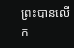ព្រះបានលើក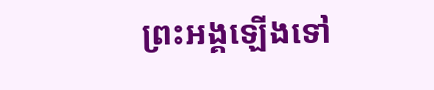ព្រះអង្គឡើងទៅ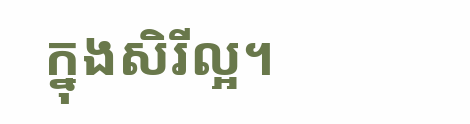ក្នុងសិរីល្អ។